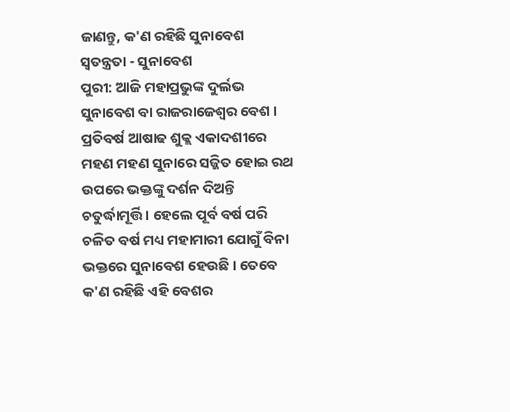ଜାଣନ୍ତୁ, କ'ଣ ରହିଛି ସୁନାବେଶ ସ୍ବତନ୍ତ୍ରତା - ସୁନାବେଶ
ପୁରୀ: ଆଜି ମହାପ୍ରଭୁଙ୍କ ଦୁର୍ଲଭ ସୁନାବେଶ ବା ରାଜରାଜେଶ୍ବର ବେଶ । ପ୍ରତିବର୍ଷ ଆଷାଢ ଶୁକ୍ଲ ଏକାଦଶୀରେ ମହଣ ମହଣ ସୁନାରେ ସଜ୍ଜିତ ହୋଇ ରଥ ଉପରେ ଭକ୍ତଙ୍କୁ ଦର୍ଶନ ଦିଅନ୍ତି ଚତୁର୍ଦ୍ଧାମୂର୍ତ୍ତି । ହେଲେ ପୂର୍ବ ବର୍ଷ ପରି ଚଳିତ ବର୍ଷ ମଧ୍ୟ ମହାମାରୀ ଯୋଗୁଁ ବିନା ଭକ୍ତରେ ସୁନାବେଶ ହେଉଛି । ତେବେ କ'ଣ ରହିଛି ଏହି ବେଶର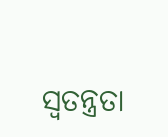ସ୍ବତନ୍ତ୍ରତା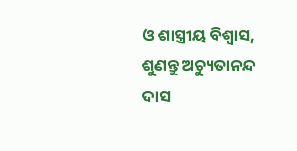ଓ ଶାସ୍ତ୍ରୀୟ ବିଶ୍ବାସ, ଶୁଣନ୍ତୁ ଅଚ୍ୟୁତାନନ୍ଦ ଦାସ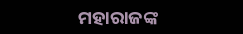ମହାରାଜଙ୍କ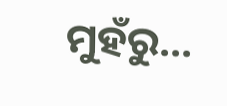ମୁହଁରୁ...